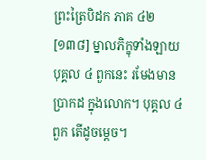ព្រះត្រៃបិដក ភាគ ៤២
[១៣៨] ម្នាលភិក្ខុទាំងឡាយ បុគ្គល ៤ ពួកនេះ រមែងមានប្រាកដ ក្នុងលោក។ បុគ្គល ៤ ពួក តើដូចម្តេច។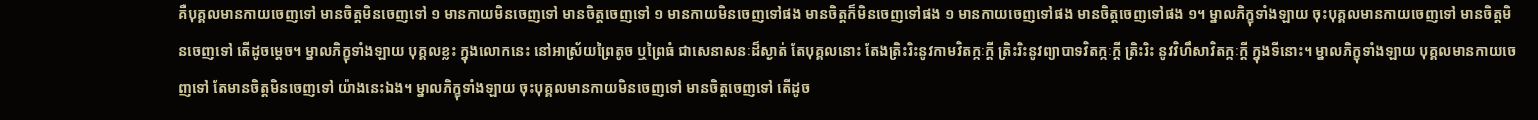គឺបុគ្គលមានកាយចេញទៅ មានចិត្តមិនចេញទៅ ១ មានកាយមិនចេញទៅ មានចិត្តចេញទៅ ១ មានកាយមិនចេញទៅផង មានចិត្តក៏មិនចេញទៅផង ១ មានកាយចេញទៅផង មានចិត្តចេញទៅផង ១។ ម្នាលភិក្ខុទាំងឡាយ ចុះបុគ្គលមានកាយចេញទៅ មានចិត្តមិនចេញទៅ តើដូចម្តេច។ ម្នាលភិក្ខុទាំងឡាយ បុគ្គលខ្លះ ក្នុងលោកនេះ នៅអាស្រ័យព្រៃតូច ឬព្រៃធំ ជាសេនាសនៈដ៏ស្ងាត់ តែបុគ្គលនោះ តែងត្រិះរិះនូវកាមវិតក្កៈក្តី ត្រិះរិះនូវព្យាបាទវិតក្កៈក្តី ត្រិះរិះ នូវវិហឹសាវិតក្កៈក្តី ក្នុងទីនោះ។ ម្នាលភិក្ខុទាំងឡាយ បុគ្គលមានកាយចេញទៅ តែមានចិត្តមិនចេញទៅ យ៉ាងនេះឯង។ ម្នាលភិក្ខុទាំងឡាយ ចុះបុគ្គលមានកាយមិនចេញទៅ មានចិត្តចេញទៅ តើដូច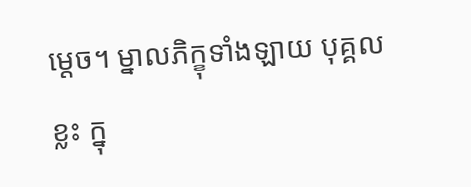ម្តេច។ ម្នាលភិក្ខុទាំងឡាយ បុគ្គលខ្លះ ក្នុ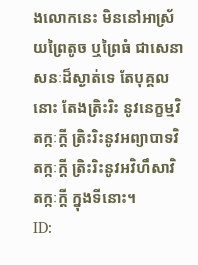ងលោកនេះ មិននៅអាស្រ័យព្រៃតូច ឬព្រៃធំ ជាសេនាសនៈដ៏ស្ងាត់ទេ តែបុគ្គលនោះ តែងត្រិះរិះ នូវនេក្ខម្មវិតក្កៈក្តី ត្រិះរិះនូវអព្យាបាទវិតក្កៈក្តី ត្រិះរិះនូវអវិហឹសាវិតក្កៈក្តី ក្នុងទីនោះ។
ID: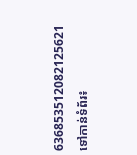636853512082125621
ទៅកាន់ទំព័រ៖